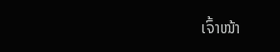ເຈົ້າໜ້າ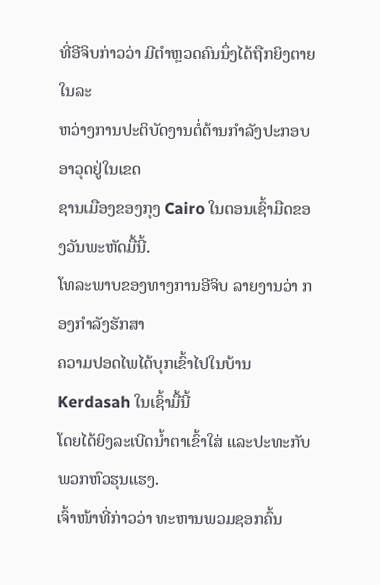ທີ່ອີຈິບກ່າວວ່າ ມີຕໍາຫຼວດຄົນນຶ່ງໄດ້ຖືກຍິງຕາຍ ໃນລະ
ຫວ່າງການປະຕິບັດງານຕໍ່ຕ້ານກຳລັງປະກອບອາວຸດຢູ່ໃນເຂດ
ຊານເມືອງຂອງກຸງ Cairo ໃນຕອນເຊົ້າມືດຂອງວັນພະຫັດມື້ນີ້.
ໂທລະພາບຂອງທາງການອີຈິບ ລາຍງານວ່າ ກອງກໍາລັງຮັກສາ
ຄວາມປອດໄພໄດ້ບຸກເຂົ້າໄປໃນບ້ານ Kerdasah ໃນເຊົ້າມື້ນີ້
ໂດຍໄດ້ຍິງລະເບີດນໍ້າຕາເຂົ້າໃສ່ ແລະປະທະກັບພວກຫົວຮຸນແຮງ.
ເຈົ້າໜ້າທີ່ກ່າວວ່າ ທະຫານພວມຊອກຄົ້ນ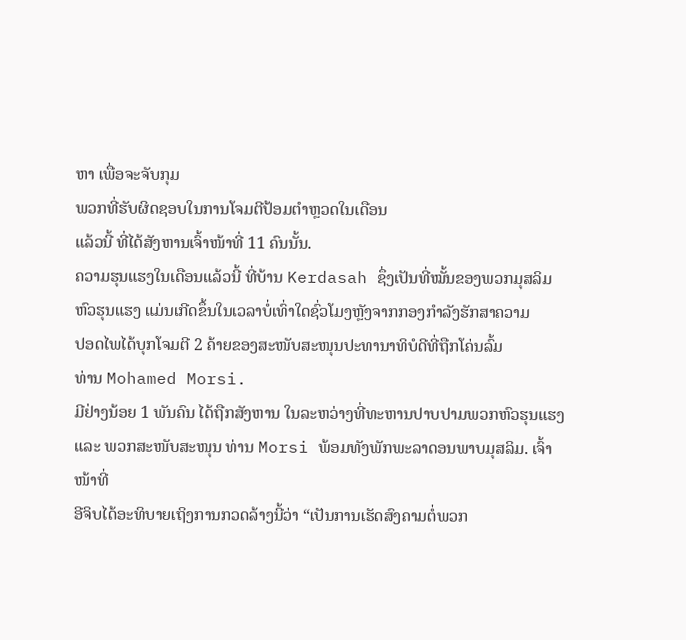ຫາ ເພື່ອຈະຈັບກຸມ
ພວກທີ່ຮັບຜິດຊອບໃນການໂຈມຕີປ້ອມຕໍາຫຼວດໃນເດືອນ
ແລ້ວນີ້ ທີ່ໄດ້ສັງຫານເຈົ້າໜ້າທີ່ 11 ຄົນນັ້ນ.
ຄວາມຮຸນແຮງໃນເດືອນແລ້ວນີ້ ທີ່ບ້ານ Kerdasah ຊຶ່ງເປັນທີ່ໝັ້ນຂອງພວກມຸສລິມ
ຫົວຮຸນແຮງ ແມ່ນເກີດຂຶ້ນໃນເວລາບໍ່ເທົ່າໃດຊົ່ວໂມງຫຼັງຈາກກອງກໍາລັງຮັກສາຄວາມ
ປອດໄພໄດ້ບຸກໂຈມຕີ 2 ຄ້າຍຂອງສະໜັບສະໜຸນປະທານາທິບໍດີທີ່ຖືກໂຄ່ນລົ້ມ
ທ່ານ Mohamed Morsi.
ມີຢ່າງນ້ອຍ 1 ພັນຄົນ ໄດ້ຖືກສັງຫານ ໃນລະຫວ່າງທີ່ທະຫານປາບປາມພວກຫົວຮຸນແຮງ
ແລະ ພວກສະໜັບສະໜຸນ ທ່ານ Morsi ພ້ອມທັງພັກພະລາດອນພາບມຸສລິມ. ເຈົ້າໜ້າທີ່
ອີຈິບໄດ້ອະທິບາຍເຖິງການກວດລ້າງນີ້ວ່າ “ເປັນການເຮັດສົງຄາມຕໍ່ພວກ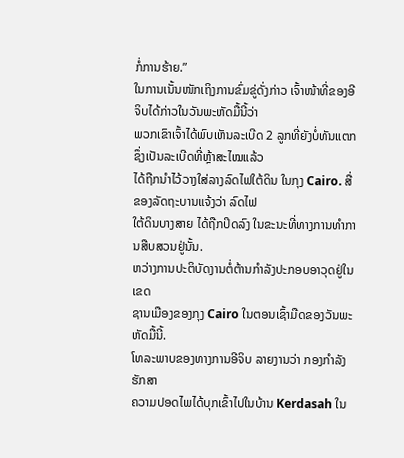ກໍ່ການຮ້າຍ.”
ໃນການເນັ້ນໜັກເຖິງການຂົ່ມຂູ່ດັ່ງກ່າວ ເຈົ້າໜ້າທີ່ຂອງອີຈິບໄດ້ກ່າວໃນວັນພະຫັດມື້ນີ້ວ່າ
ພວກເຂົາເຈົ້າໄດ້ພົບເຫັນລະເບີດ 2 ລູກທີ່ຍັງບໍ່ທັນແຕກ ຊຶ່ງເປັນລະເບີດທີ່ຫຼ້າສະໄໝແລ້ວ
ໄດ້ຖືກນຳໄວ້ວາງໃສ່ລາງລົດໄຟໃຕ້ດິນ ໃນກຸງ Cairo. ສື່ຂອງລັດຖະບານແຈ້ງວ່າ ລົດໄຟ
ໃຕ້ດິນບາງສາຍ ໄດ້ຖືກປິດລົງ ໃນຂະນະທີ່ທາງການທໍາການສືບສວນຢູ່ນັ້ນ.
ຫວ່າງການປະຕິບັດງານຕໍ່ຕ້ານກຳລັງປະກອບອາວຸດຢູ່ໃນເຂດ
ຊານເມືອງຂອງກຸງ Cairo ໃນຕອນເຊົ້າມືດຂອງວັນພະຫັດມື້ນີ້.
ໂທລະພາບຂອງທາງການອີຈິບ ລາຍງານວ່າ ກອງກໍາລັງຮັກສາ
ຄວາມປອດໄພໄດ້ບຸກເຂົ້າໄປໃນບ້ານ Kerdasah ໃນ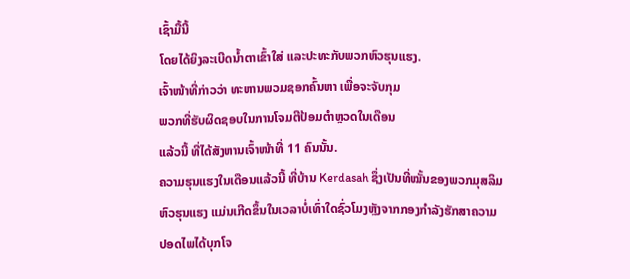ເຊົ້າມື້ນີ້
ໂດຍໄດ້ຍິງລະເບີດນໍ້າຕາເຂົ້າໃສ່ ແລະປະທະກັບພວກຫົວຮຸນແຮງ.
ເຈົ້າໜ້າທີ່ກ່າວວ່າ ທະຫານພວມຊອກຄົ້ນຫາ ເພື່ອຈະຈັບກຸມ
ພວກທີ່ຮັບຜິດຊອບໃນການໂຈມຕີປ້ອມຕໍາຫຼວດໃນເດືອນ
ແລ້ວນີ້ ທີ່ໄດ້ສັງຫານເຈົ້າໜ້າທີ່ 11 ຄົນນັ້ນ.
ຄວາມຮຸນແຮງໃນເດືອນແລ້ວນີ້ ທີ່ບ້ານ Kerdasah ຊຶ່ງເປັນທີ່ໝັ້ນຂອງພວກມຸສລິມ
ຫົວຮຸນແຮງ ແມ່ນເກີດຂຶ້ນໃນເວລາບໍ່ເທົ່າໃດຊົ່ວໂມງຫຼັງຈາກກອງກໍາລັງຮັກສາຄວາມ
ປອດໄພໄດ້ບຸກໂຈ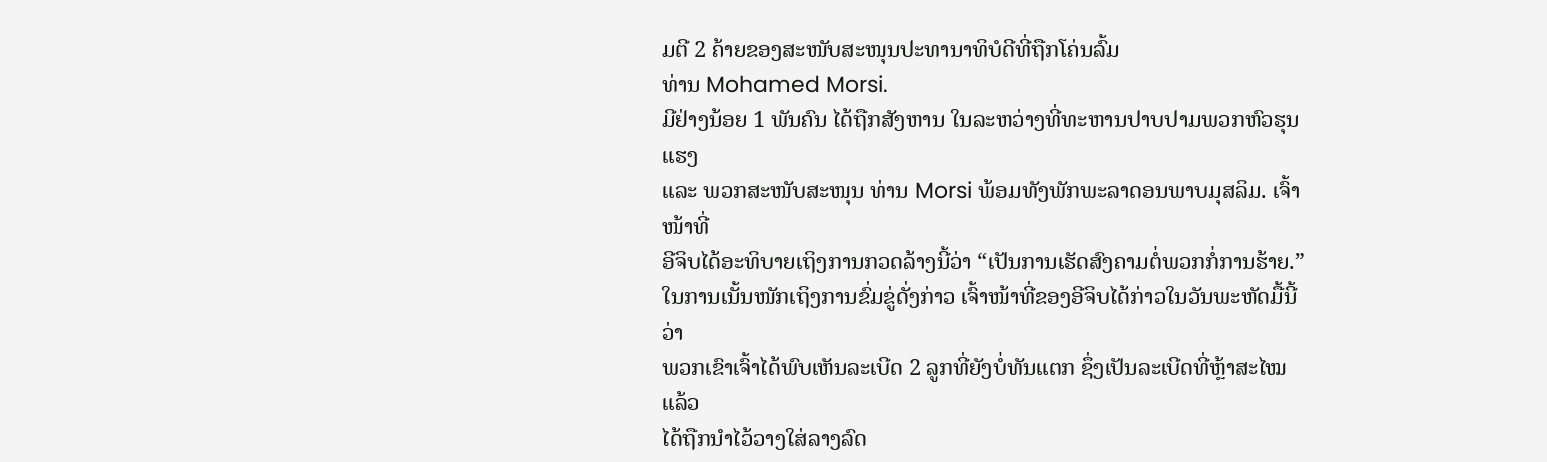ມຕີ 2 ຄ້າຍຂອງສະໜັບສະໜຸນປະທານາທິບໍດີທີ່ຖືກໂຄ່ນລົ້ມ
ທ່ານ Mohamed Morsi.
ມີຢ່າງນ້ອຍ 1 ພັນຄົນ ໄດ້ຖືກສັງຫານ ໃນລະຫວ່າງທີ່ທະຫານປາບປາມພວກຫົວຮຸນແຮງ
ແລະ ພວກສະໜັບສະໜຸນ ທ່ານ Morsi ພ້ອມທັງພັກພະລາດອນພາບມຸສລິມ. ເຈົ້າໜ້າທີ່
ອີຈິບໄດ້ອະທິບາຍເຖິງການກວດລ້າງນີ້ວ່າ “ເປັນການເຮັດສົງຄາມຕໍ່ພວກກໍ່ການຮ້າຍ.”
ໃນການເນັ້ນໜັກເຖິງການຂົ່ມຂູ່ດັ່ງກ່າວ ເຈົ້າໜ້າທີ່ຂອງອີຈິບໄດ້ກ່າວໃນວັນພະຫັດມື້ນີ້ວ່າ
ພວກເຂົາເຈົ້າໄດ້ພົບເຫັນລະເບີດ 2 ລູກທີ່ຍັງບໍ່ທັນແຕກ ຊຶ່ງເປັນລະເບີດທີ່ຫຼ້າສະໄໝແລ້ວ
ໄດ້ຖືກນຳໄວ້ວາງໃສ່ລາງລົດ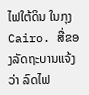ໄຟໃຕ້ດິນ ໃນກຸງ Cairo. ສື່ຂອງລັດຖະບານແຈ້ງວ່າ ລົດໄຟ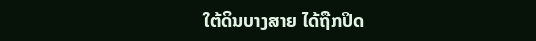ໃຕ້ດິນບາງສາຍ ໄດ້ຖືກປິດ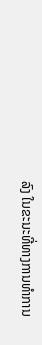ລົງ ໃນຂະນະທີ່ທາງການທໍາການ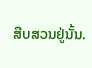ສືບສວນຢູ່ນັ້ນ.